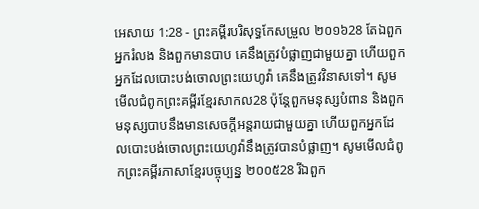អេសាយ 1:28 - ព្រះគម្ពីរបរិសុទ្ធកែសម្រួល ២០១៦28 តែឯពួកអ្នករំលង និងពួកមានបាប គេនឹងត្រូវបំផ្លាញជាមួយគ្នា ហើយពួកអ្នកដែលបោះបង់ចោលព្រះយេហូវ៉ា គេនឹងត្រូវវិនាសទៅ។ សូមមើលជំពូកព្រះគម្ពីរខ្មែរសាកល28 ប៉ុន្តែពួកមនុស្សបំពាន និងពួកមនុស្សបាបនឹងមានសេចក្ដីអន្តរាយជាមួយគ្នា ហើយពួកអ្នកដែលបោះបង់ចោលព្រះយេហូវ៉ានឹងត្រូវបានបំផ្លាញ។ សូមមើលជំពូកព្រះគម្ពីរភាសាខ្មែរបច្ចុប្បន្ន ២០០៥28 រីឯពួក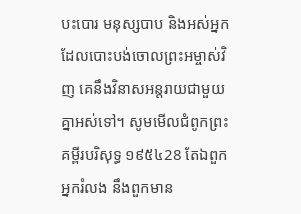បះបោរ មនុស្សបាប និងអស់អ្នកដែលបោះបង់ចោលព្រះអម្ចាស់វិញ គេនឹងវិនាសអន្តរាយជាមួយគ្នាអស់ទៅ។ សូមមើលជំពូកព្រះគម្ពីរបរិសុទ្ធ ១៩៥៤28 តែឯពួកអ្នករំលង នឹងពួកមាន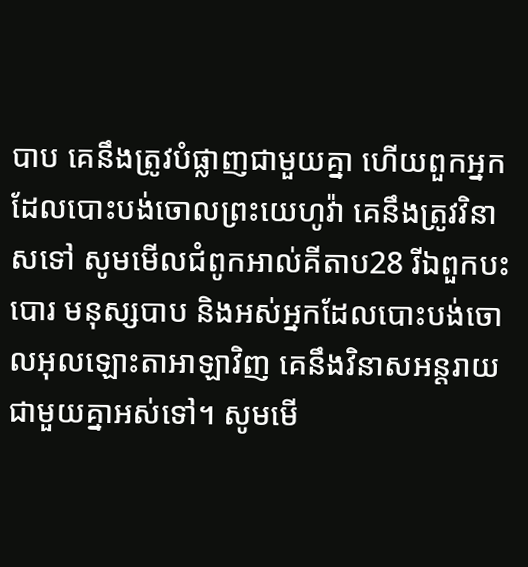បាប គេនឹងត្រូវបំផ្លាញជាមួយគ្នា ហើយពួកអ្នកដែលបោះបង់ចោលព្រះយេហូវ៉ា គេនឹងត្រូវវិនាសទៅ សូមមើលជំពូកអាល់គីតាប28 រីឯពួកបះបោរ មនុស្សបាប និងអស់អ្នកដែលបោះបង់ចោលអុលឡោះតាអាឡាវិញ គេនឹងវិនាសអន្តរាយជាមួយគ្នាអស់ទៅ។ សូមមើ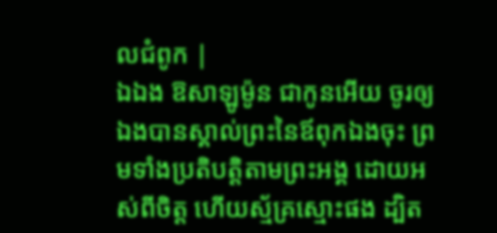លជំពូក |
ឯឯង ឱសាឡូម៉ូន ជាកូនអើយ ចូរឲ្យឯងបានស្គាល់ព្រះនៃឪពុកឯងចុះ ព្រមទាំងប្រតិបត្តិតាមព្រះអង្គ ដោយអស់ពីចិត្ត ហើយស្ម័គ្រស្មោះផង ដ្បិត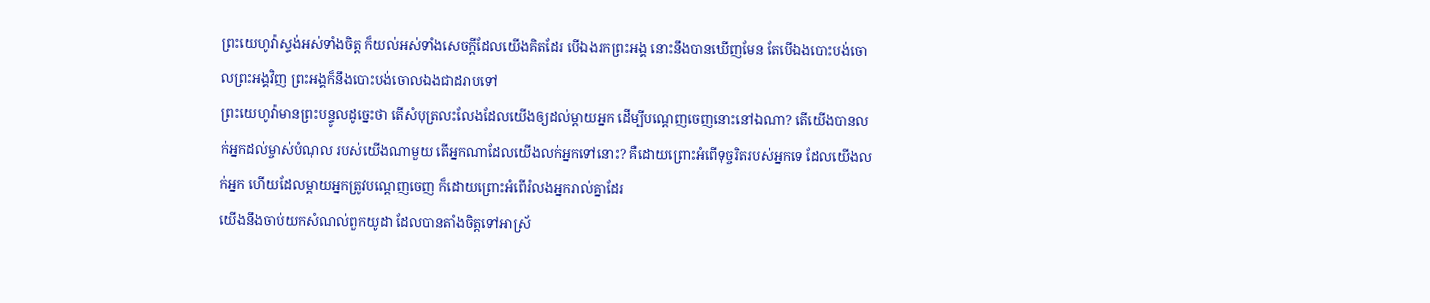ព្រះយេហូវ៉ាស្ទង់អស់ទាំងចិត្ត ក៏យល់អស់ទាំងសេចក្ដីដែលយើងគិតដែរ បើឯងរកព្រះអង្គ នោះនឹងបានឃើញមែន តែបើឯងបោះបង់ចោលព្រះអង្គវិញ ព្រះអង្គក៏នឹងបោះបង់ចោលឯងជាដរាបទៅ
ព្រះយេហូវ៉ាមានព្រះបន្ទូលដូច្នេះថា តើសំបុត្រលះលែងដែលយើងឲ្យដល់ម្តាយអ្នក ដើម្បីបណ្តេញចេញនោះនៅឯណា? តើយើងបានលក់អ្នកដល់ម្ចាស់បំណុល របស់យើងណាមួយ តើអ្នកណាដែលយើងលក់អ្នកទៅនោះ? គឺដោយព្រោះអំពើទុច្ចរិតរបស់អ្នកទេ ដែលយើងលក់អ្នក ហើយដែលម្តាយអ្នកត្រូវបណ្តេញចេញ ក៏ដោយព្រោះអំពើរំលងអ្នករាល់គ្នាដែរ
យើងនឹងចាប់យកសំណល់ពួកយូដា ដែលបានតាំងចិត្តទៅអាស្រ័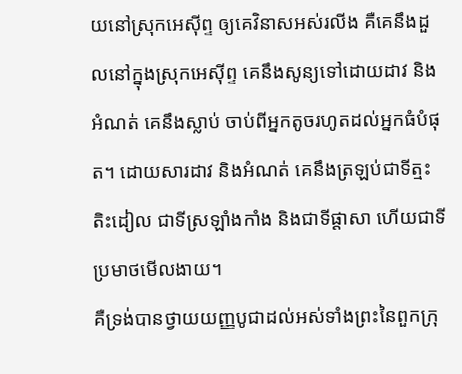យនៅស្រុកអេស៊ីព្ទ ឲ្យគេវិនាសអស់រលីង គឺគេនឹងដួលនៅក្នុងស្រុកអេស៊ីព្ទ គេនឹងសូន្យទៅដោយដាវ និងអំណត់ គេនឹងស្លាប់ ចាប់ពីអ្នកតូចរហូតដល់អ្នកធំបំផុត។ ដោយសារដាវ និងអំណត់ គេនឹងត្រឡប់ជាទីត្មះតិះដៀល ជាទីស្រឡាំងកាំង និងជាទីផ្ដាសា ហើយជាទីប្រមាថមើលងាយ។
គឺទ្រង់បានថ្វាយយញ្ញបូជាដល់អស់ទាំងព្រះនៃពួកក្រុ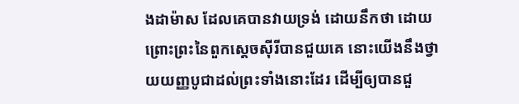ងដាម៉ាស ដែលគេបានវាយទ្រង់ ដោយនឹកថា ដោយព្រោះព្រះនៃពួកស្តេចស៊ីរីបានជួយគេ នោះយើងនឹងថ្វាយយញ្ញបូជាដល់ព្រះទាំងនោះដែរ ដើម្បីឲ្យបានជួ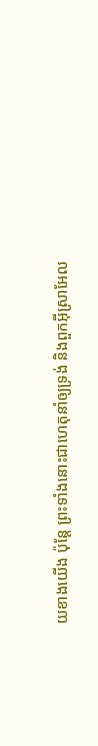យខាងយើង ប៉ុន្តែ ព្រះទាំងនោះជាហេតុនាំឲ្យទ្រង់ និងពួកអ៊ីស្រាអែល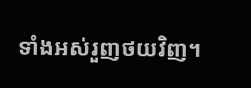ទាំងអស់រួញថយវិញ។